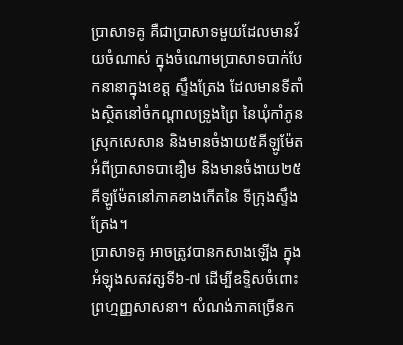ប្រាសាទគូ គឺជាប្រាសាទមួយដែលមានវ័យចំណាស់ ក្នុងចំណោមប្រាសាទបាក់បែកនានាក្នុងខេត្ត ស្ទឹងត្រែង ដែលមានទីតាំងស្ថិតនៅចំកណ្តាលទ្រូងព្រៃ នៃឃុំកាំភូន ស្រុកសេសាន និងមានចំងាយ៥គីឡូម៉ែតអំពីប្រាសាទបាឌឿម និងមានចំងាយ២៥គីឡូម៉ែតនៅភាគខាងកើតនៃ ទីក្រុងស្ទឹងត្រែង។
ប្រាសាទគូ អាចត្រូវបានកសាងឡើង ក្នុងអំឡុងសតវត្សទី៦-៧ ដើម្បីឧទ្ទិសចំពោះព្រហ្មញ្ញសាសនា។ សំណង់ភាគច្រើនក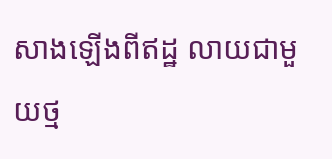សាងឡើងពីឥដ្ឋ លាយជាមួយថ្ម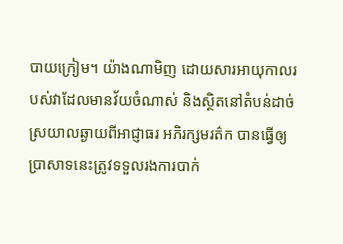បាយក្រៀម។ យ៉ាងណាមិញ ដោយសារអាយុកាលរបស់វាដែលមានវ័យចំណាស់ និងស្ថិតនៅតំបន់ដាច់ស្រយាលឆ្ងាយពីអាជ្ញាធរ អភិរក្សមរត៌ក បានធ្វើឲ្យប្រាសាទនេះត្រូវទទួលរងការបាក់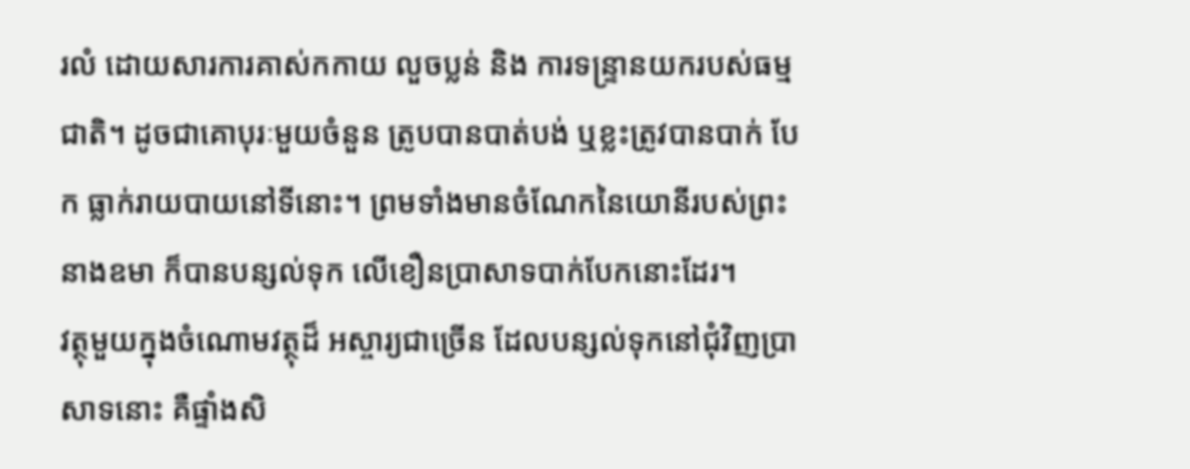រលំ ដោយសារការគាស់កកាយ លួចប្លន់ និង ការទន្ទ្រានយករបស់ធម្មជាតិ។ ដូចជាគោបុរៈមួយចំនួន ត្រូបបានបាត់បង់ ឬខ្លះត្រូវបានបាក់ បែក ធ្លាក់រាយបាយនៅទីនោះ។ ព្រមទាំងមានចំណែកនៃយោនីរបស់ព្រះនាងឧមា ក៏បានបន្សល់ទុក លើខឿនប្រាសាទបាក់បែកនោះដែរ។
វត្ថុមួយក្នុងចំណោមវត្ថុដ៏ អស្ចារ្យជាច្រើន ដែលបន្សល់ទុកនៅជុំវិញប្រាសាទនោះ គឺផ្ទាំងសិ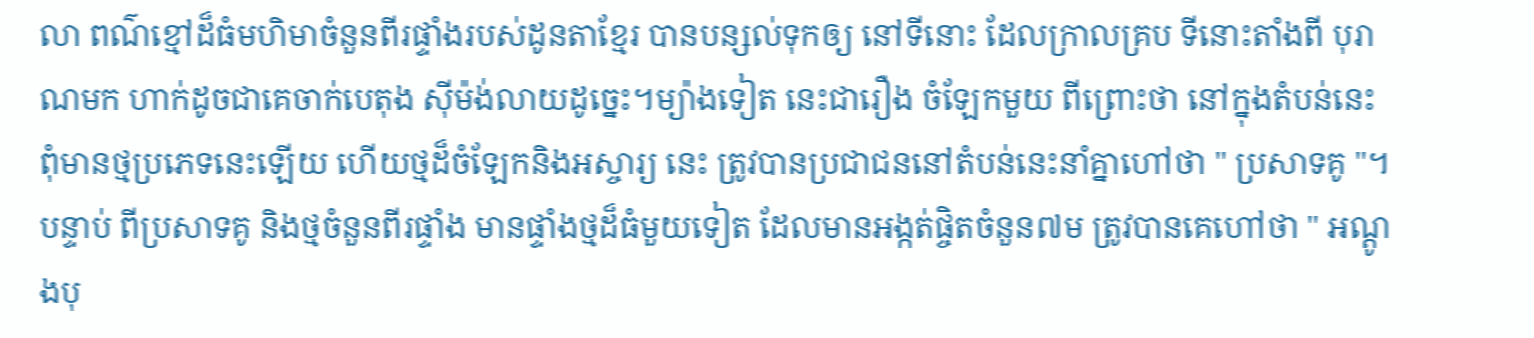លា ពណ៌ខ្មៅដ៏ធំមហិមាចំនួនពីរផ្ទាំងរបស់ដូនតាខ្មែរ បានបន្សល់ទុកឲ្យ នៅទីនោះ ដែលក្រាលគ្រប ទីនោះតាំងពី បុរាណមក ហាក់ដូចជាគេចាក់បេតុង ស៊ីម៉ង់លាយដូច្នេះ។ម្យ៉ាងទៀត នេះជារឿង ចំឡែកមួយ ពីព្រោះថា នៅក្នុងតំបន់នេះ ពុំមានថ្មប្រភេទនេះឡើយ ហើយថ្មដ៏ចំឡែកនិងអស្ចារ្យ នេះ ត្រូវបានប្រជាជននៅតំបន់នេះនាំគ្នាហៅថា " ប្រសាទគូ "។
បន្ទាប់ ពីប្រសាទគូ និងថ្មចំនួនពីរផ្ទាំង មានផ្ទាំងថ្មដ៏ធំមួយទៀត ដែលមានអង្កត់ផ្ចិតចំនួន៧ម ត្រូវបានគេហៅថា " អណ្តូងបុ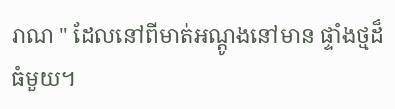រាណ " ដែលនៅពីមាត់អណ្តូងនៅមាន ផ្ទាំងថ្មដ៏ធំមួយ។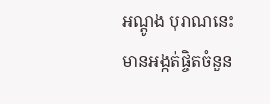អណ្តូង បុរាណនេះមានអង្កត់ផ្ចិតចំនួន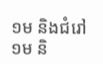១ម និងជំរៅ១ម និ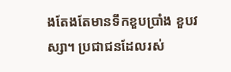ងតែងតែមានទឹកខួបប្រាំង ខួបវស្សា។ ប្រជាជនដែលរស់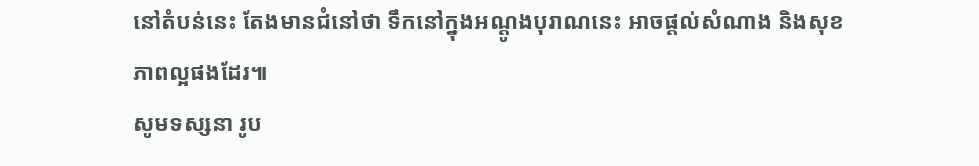នៅតំបន់នេះ តែងមានជំនៅថា ទឹកនៅក្នុងអណ្តូងបុរាណនេះ អាចផ្តល់សំណាង និងសុខភាពល្អផងដែរ៕
សូមទស្សនា រូប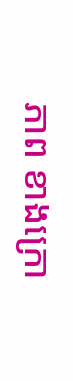ភាព ខាងក្រោ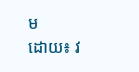ម
ដោយ៖ វ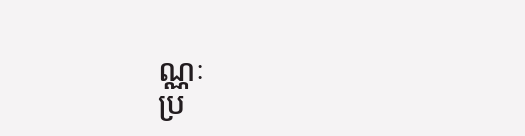ណ្ណៈ
ប្រ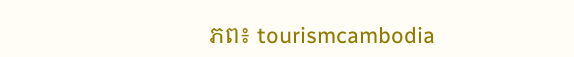ភព៖ tourismcambodia